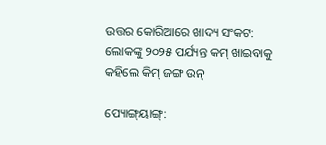ଉତ୍ତର କୋରିଆରେ ଖାଦ୍ୟ ସଂକଟ: ଲୋକଙ୍କୁ ୨୦୨୫ ପର୍ଯ୍ୟନ୍ତ କମ୍ ଖାଇବାକୁ କହିଲେ କିମ୍ ଜଙ୍ଗ ଉନ୍

ପ୍ୟୋଙ୍ଗ୍‌ୟାଙ୍ଗ୍: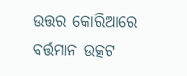ଉତ୍ତର କୋରିଆରେ ବର୍ତ୍ତମାନ ଉତ୍କଟ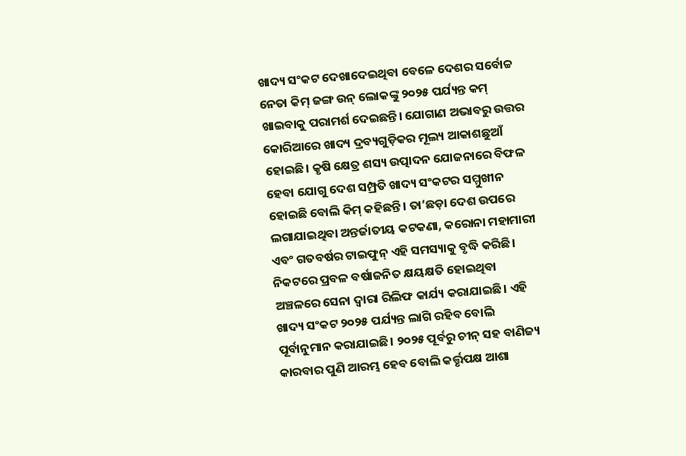ଖାଦ୍ୟ ସଂକଟ ଦେଖାଦେଇଥିବା ବେଳେ ଦେଶର ସର୍ବୋଚ୍ଚ ନେତା କିମ୍ ଜଙ୍ଗ ଉନ୍ ଲୋକଙ୍କୁ ୨୦୨୫ ପର୍ଯ୍ୟନ୍ତ କମ୍ ଖାଇବାକୁ ପରାମର୍ଶ ଦେଇଛନ୍ତି। ଯୋଗାଣ ଅଭାବରୁ ଉତ୍ତର କୋରିଆରେ ଖାଦ୍ୟ ଦ୍ରବ୍ୟଗୁଡ଼ିକର ମୂଲ୍ୟ ଆକାଶଛୁଆଁ ହୋଇଛି। କୃଷି କ୍ଷେତ୍ର ଶସ୍ୟ ଉତ୍ପାଦନ ଯୋଜନାରେ ବିଫଳ ହେବା ଯୋଗୁ ଦେଶ ସମ୍ପ୍ରତି ଖାଦ୍ୟ ସଂକଟର ସମ୍ମୁଖୀନ ହୋଇଛି ବୋଲି କିମ୍ କହିଛନ୍ତି। ତା’ଛଡ଼ା ଦେଶ ଉପରେ ଲଗାଯାଇଥିବା ଅନ୍ତର୍ଜାତୀୟ କଟକଣା, କରୋନା ମହାମାରୀ ଏବଂ ଗତବର୍ଷର ଟାଇଫୁନ୍ ଏହି ସମସ୍ୟାକୁ ବୃଦ୍ଧି କରିଛି। ନିକଟରେ ପ୍ରବଳ ବର୍ଷାଜନିତ କ୍ଷୟକ୍ଷତି ହୋଇଥିବା ଅଞ୍ଚଳରେ ସେନା ଦ୍ବାରା ରିଲିଫ କାର୍ଯ୍ୟ କରାଯାଇଛି। ଏହି ଖାଦ୍ୟ ସଂକଟ ୨୦୨୫ ପର୍ଯ୍ୟନ୍ତ ଲାଗି ରହିବ ବୋଲି ପୂର୍ବାନୁମାନ କରାଯାଇଛି। ୨୦୨୫ ପୂର୍ବରୁ ଚୀନ୍ ସହ ବାଣିଜ୍ୟ କାରବାର ପୁଣି ଆରମ୍ଭ ହେବ ବୋଲି କର୍ତ୍ତୃପକ୍ଷ ଆଶା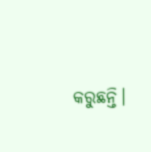କରୁଛନ୍ତି।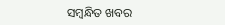ସମ୍ବନ୍ଧିତ ଖବର